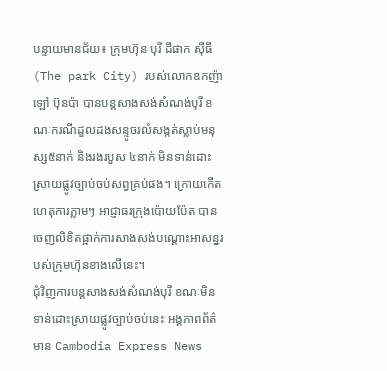បន្ទាយមានជ័យ៖ ក្រុមហ៊ុន បុរី ដឹផាក ស៊ីធី (The park City) របស់លោកឧកញ៉ា ឡៅ ប៊ុនប៉ា បានបន្តសាងសង់សំណង់បុរី ខណៈករណីដួលដងសន្ទូចរលំសង្កត់ស្លាប់មនុស្ស៥នាក់ និងរងរបួស ៤នាក់ មិនទាន់ដោះស្រាយផ្លូវច្បាប់ចប់សព្វគ្រប់ផង។ ក្រោយកើតហេតុការភ្លាមៗ អាជ្ញាធរក្រុងប៉ោយប៉ែត បានចេញលិខិតផ្អាក់ការសាងសង់បណ្តោះអាសន្នរបស់ក្រុមហ៊ុនខាងលើនេះ។
ជុំវិញការបន្តសាងសង់សំណង់បុរី ខណៈមិនទាន់ដោះស្រាយផ្លូវច្បាប់ចប់នេះ អង្គភាពព័ត៌មាន Cambodia Express News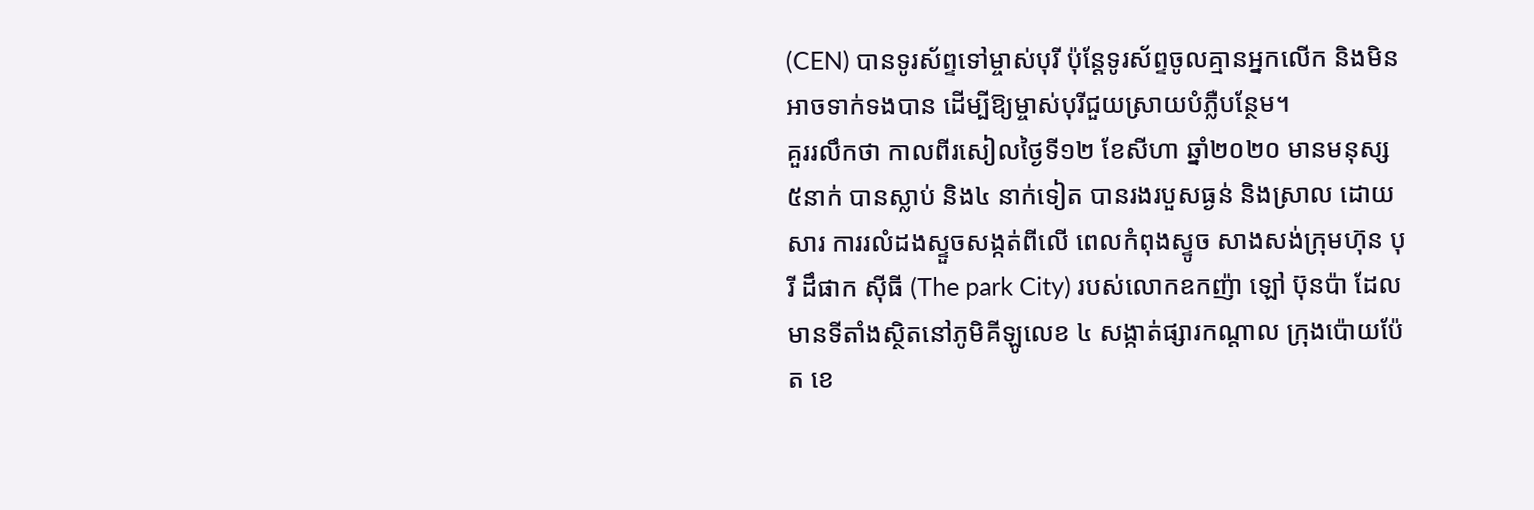(CEN) បានទូរស័ព្ទទៅម្ចាស់បុរី ប៉ុន្តែទូរស័ព្ទចូលគ្មានអ្នកលើក និងមិនអាចទាក់ទងបាន ដើម្បីឱ្យម្ចាស់បុរីជួយស្រាយបំភ្លឺបន្ថែម។
គួររលឹកថា កាលពីរសៀលថ្ងៃទី១២ ខែសីហា ឆ្នាំ២០២០ មានមនុស្ស ៥នាក់ បានស្លាប់ និង៤ នាក់ទៀត បានរងរបួសធ្ងន់ និងស្រាល ដោយសារ ការរលំដងស្ទួចសង្កត់ពីលើ ពេលកំពុងស្ទូច សាងសង់ក្រុមហ៊ុន បុរី ដឹផាក ស៊ីធី (The park City) របស់លោកឧកញ៉ា ឡៅ ប៊ុនប៉ា ដែលមានទីតាំងស្ថិតនៅភូមិគីឡូលេខ ៤ សង្កាត់ផ្សារកណ្ដាល ក្រុងប៉ោយប៉ែត ខេ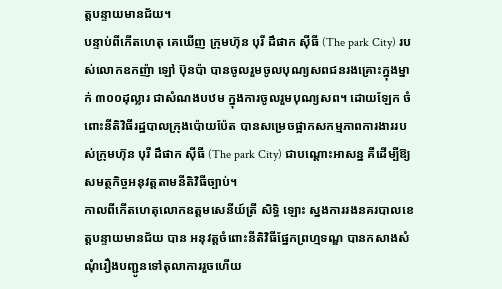ត្ដបន្ទាយមានជ័យ។
បន្ទាប់ពីកើតហេតុ គេឃើញ ក្រុមហ៊ុន បុរី ដឹផាក ស៊ីធី (The park City) របស់លោកឧកញ៉ា ឡៅ ប៊ុនប៉ា បានចូលរួមចូលបុណ្យសពជនរងគ្រោះក្នុងម្នាក់ ៣០០ដុល្លារ ជាសំណងបឋម ក្នុងការចូលរួមបុណ្យសព។ ដោយឡែក ចំពោះនីតិវិធីរដ្ឋបាលក្រុងប៉ោយប៉ែត បានសម្រេចផ្អាកសកម្មភាពការងាររបស់ក្រុមហ៊ុន បុរី ដឹផាក ស៊ីធី (The park City) ជាបណ្ដោះអាសន្ន គឺដើម្បីឱ្យសមត្ថកិច្ចអនុវត្តតាមនីតិវិធីច្បាប់។
កាលពីកើតហេតុលោកឧត្ដមសេនីយ៍ត្រី សិទ្ធិ ឡោះ ស្នងការរងនគរបាលខេត្តបន្ទាយមានជ័យ បាន អនុវត្តចំពោះនីតិវិធីផ្នែកព្រហ្មទណ្ឌ បានកសាងសំណុំរឿងបញ្ជូនទៅតុលាការរួចហើយ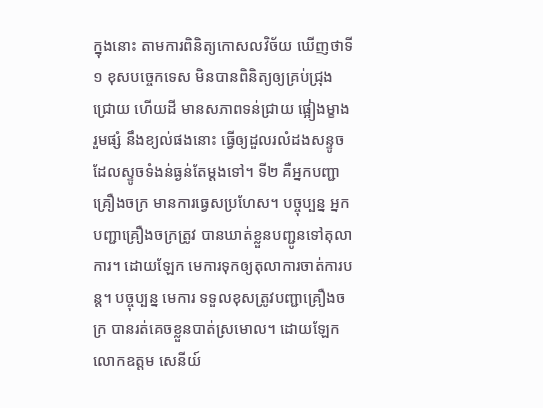ក្នុងនោះ តាមការពិនិត្យកោសលវិច័យ ឃើញថាទី១ ខុសបច្ចេកទេស មិនបានពិនិត្យឲ្យគ្រប់ជ្រុងជ្រោយ ហើយដី មានសភាពទន់ជ្រាយ ផ្អៀងម្ខាង រួមផ្សំ នឹងខ្យល់ផងនោះ ធ្វើឲ្យដួលរលំដងសន្ទូច ដែលស្ទូចទំងន់ធ្ងន់តែម្ដងទៅ។ ទី២ គឺអ្នកបញ្ជាគ្រឿងចក្រ មានការធ្វេសប្រហែស។ បច្ចុប្បន្ន អ្នកបញ្ជាគ្រឿងចក្រត្រូវ បានឃាត់ខ្លួនបញ្ជូនទៅតុលាការ។ ដោយឡែក មេការទុកឲ្យតុលាការចាត់ការបន្ដ។ បច្ចុប្បន្ន មេការ ទទួលខុសត្រូវបញ្ជាគ្រឿងចក្រ បានរត់គេចខ្លួនបាត់ស្រមោល។ ដោយឡែក លោកឧត្តម សេនីយ៍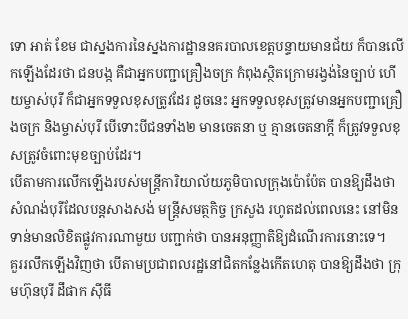ទោ អាត់ ខែម ជាស្នងការនៃស្នងការដ្ឋាននគរបាលខេត្តបន្ទាយមានជ័យ ក៏បានលើកឡើងដែរថា ជនបង្ក គឺជាអ្នកបញ្ជាគ្រឿងចក្រ កំពុងស្ថិតក្រោមរង្វង់នៃច្បាប់ ហើយម្ចាស់បុរី ក៏ជាអ្នកទទួលខុសត្រូវដែរ ដូចនេះ អ្នកទទួលខុសត្រូវមានអ្នកបញ្ជាគ្រឿងចក្រ និងម្ចាស់បុរី បើទោះបីជនទាំង២ មានចេតនា ឬ គ្មានចេតនាក្តី ក៏ត្រូវទទួលខុសត្រូវចំពោះមុខច្បាប់ដែរ។
បើតាមការលើកឡើងរបស់មន្ត្រីការិយាល័យភូមិបាលក្រុងប៉ោប៉ែត បានឱ្យដឹងថា សំណង់បុរីដែលបន្តសាងសង់ មន្ត្រីសមត្ថកិច្ច ក្រសួង រហូតដល់ពេលនេះ នៅមិនទាន់មានលិខិតផ្លូវការណាមួយ បញ្ជាក់ថា បានអនុញ្ញាតិឱ្យដំណើរការនោះទេ។
គួររលឹកឡើងវិញថា បើតាមប្រជាពលរដ្ឋនៅជិតកន្លែងកើតហេតុ បានឱ្យដឹងថា ក្រុមហ៊ុនបុរី ដឹផាក ស៊ីធី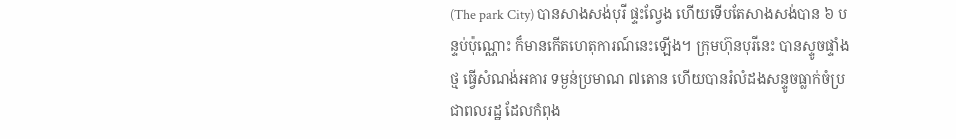(The park City) បានសាងសង់បុរី ផ្ទះល្វែង ហើយទើបតែសាងសង់បាន ៦ បន្ទប់ប៉ុណ្ណោះ ក៏មានកើតហេតុការណ៍នេះឡើង។ ក្រុមហ៊ុនបុរីនេះ បានស្ទូចផ្ទាំងថ្ម ធ្វើសំណង់អគារ ទម្ងន់ប្រមាណ ៧តោន ហើយបានរំលំដងសន្ទូចធ្លាក់ចំប្រជាពលរដ្ឋ ដែលកំពុង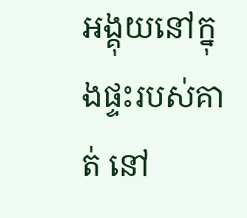អង្គុយនៅក្នុងផ្ទះរបស់គាត់ នៅ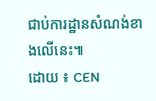ជាប់ការដ្ឋានសំណង់ខាងលើនេះ៕
ដោយ ៖ CEN